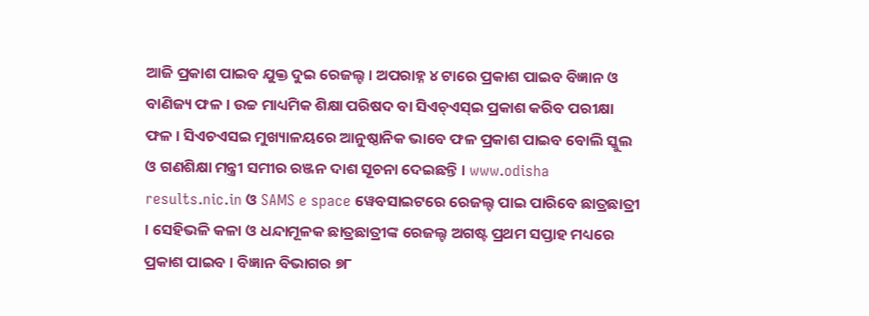ଆଜି ପ୍ରକାଶ ପାଇବ ଯୁକ୍ତ ଦୁଇ ରେଜଲ୍ଟ । ଅପରାହ୍ନ ୪ ଟାରେ ପ୍ରକାଶ ପାଇବ ବିଜ୍ଞାନ ଓ ବାଣିଜ୍ୟ ଫଳ । ଉଚ୍ଚ ମାଧ୍ୟମିକ ଶିକ୍ଷା ପରିଷଦ ବା ସିଏଚ୍ଏସ୍ଇ ପ୍ରକାଶ କରିବ ପରୀକ୍ଷା ଫଳ । ସିଏଚଏସଇ ମୁଖ୍ୟାଳୟରେ ଆନୁଷ୍ଠାନିକ ଭାବେ ଫଳ ପ୍ରକାଶ ପାଇବ ବୋଲି ସ୍କୁଲ ଓ ଗଣଶିକ୍ଷା ମନ୍ତ୍ରୀ ସମୀର ରଞ୍ଜନ ଦାଶ ସୂଚନା ଦେଇଛନ୍ତି । www.odisha results.nic.in ଓ SAMS e space ୱେବସାଇଟରେ ରେଜଲ୍ଟ ପାଇ ପାରିବେ ଛାତ୍ରଛାତ୍ରୀ । ସେହିଭଳି କଳା ଓ ଧନ୍ଦାମୂଳକ ଛାତ୍ରଛାତ୍ରୀଙ୍କ ରେଜଲ୍ଟ ଅଗଷ୍ଟ ପ୍ରଥମ ସପ୍ତାହ ମଧ୍ୟରେ ପ୍ରକାଶ ପାଇବ । ବିଜ୍ଞାନ ବିଭାଗର ୭୮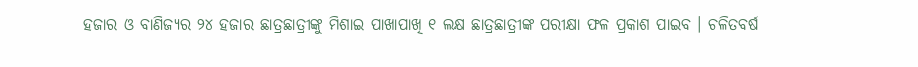ହଜାର ଓ ବାଣିଜ୍ୟର ୨୪ ହଜାର ଛାତ୍ରଛାତ୍ରୀଙ୍କୁ ମିଶାଇ ପାଖାପାଖି ୧ ଲକ୍ଷ ଛାତ୍ରଛାତ୍ରୀଙ୍କ ପରୀକ୍ଷା ଫଳ ପ୍ରକାଶ ପାଇବ । ଚଳିତବର୍ଷ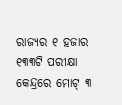ରାଜ୍ୟର ୧ ହଜାର ୧୩୩ଟି ପରୀକ୍ଷା କେନ୍ଦ୍ରରେ ମୋଟ୍ ୩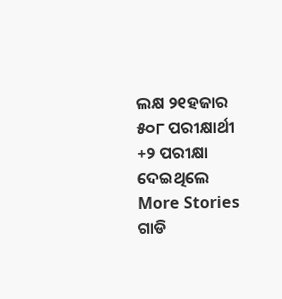ଲକ୍ଷ ୨୧ହଜାର ୫୦୮ ପରୀକ୍ଷାର୍ଥୀ +୨ ପରୀକ୍ଷା ଦେଇଥିଲେ
More Stories
ଗାଡି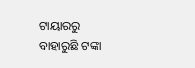ଟାୟାରରୁ ବାହାରୁଛି ଟଙ୍କା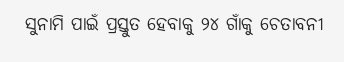ସୁନାମି ପାଇଁ ପ୍ରସ୍ତୁତ ହେବାକୁ ୨୪ ଗାଁକୁ ଚେତାବନୀ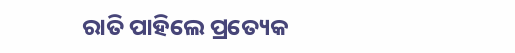ରାତି ପାହିଲେ ପ୍ରତ୍ୟେକ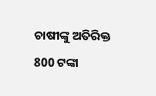ଚାଷୀଙ୍କୁ ଅତିରିକ୍ତ 800 ଟଙ୍କା